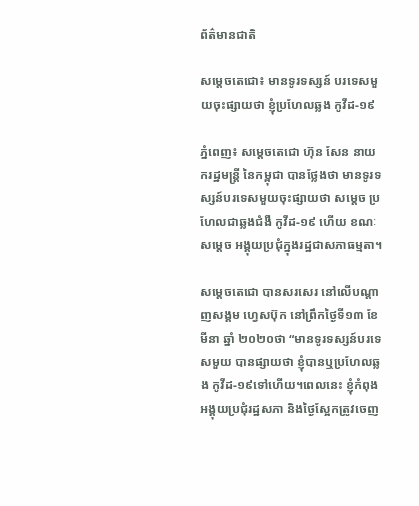ព័ត៌មានជាតិ

សម្ដេចតេជោ៖ មានទូរទស្សន៍ បរទេសមួយចុះផ្សាយថា ខ្ញុំប្រហែលឆ្លង កូវីដ-១៩

ភ្នំពេញ៖ សម្ដេចតេជោ ហ៊ុន សែន នាយករដ្ឋមន្ត្រី នៃកម្ពុជា បានថ្លែងថា មានទូរទស្សន៍បរទេសមួយចុះផ្សាយថា សម្ដេច ប្រហែលជាឆ្លងជំងឺ កូវីដ-១៩ ហើយ ខណៈសម្ដេច អង្គុយប្រជុំក្នុងរដ្ឋជាសភាធម្មតា។

សម្ដេចតេជោ បានសរសេរ នៅលេីបណ្ដាញសង្គម ហ្វេសប៊ុក នៅព្រឹកថ្ងៃទី១៣ ខែមីនា ឆ្នាំ ២០២០ថា “មានទូរទស្សន៍បរទេសមួយ បានផ្សាយថា ខ្ញុំបានឬប្រហែលឆ្លង កូវីដ-១៩ទៅហើយ។ពេលនេះ ខ្ញុំកំពុងអង្គុយប្រជុំរដ្ឋសភា និងថ្ងៃស្អែកត្រូវចេញ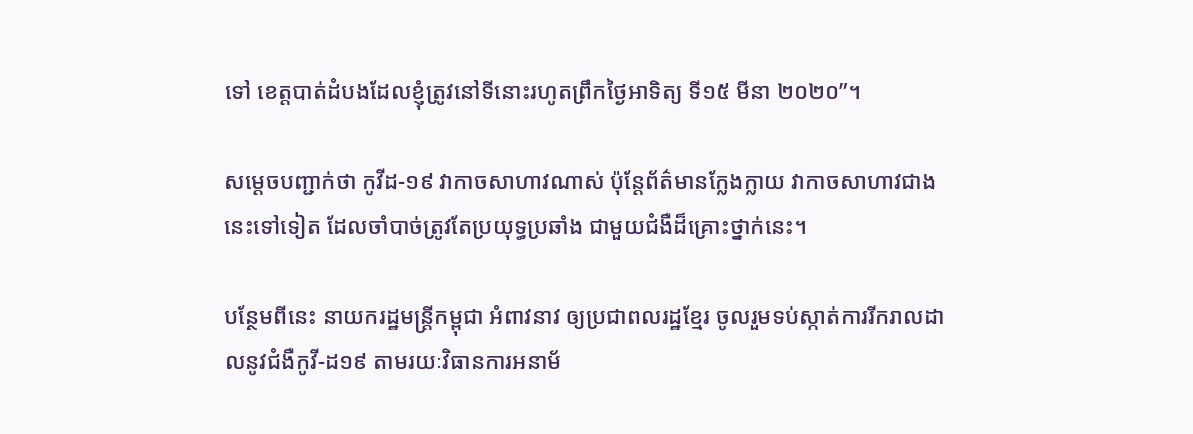ទៅ ខេត្តបាត់ដំបងដែលខ្ញុំត្រូវនៅទីនោះរហូតព្រឹកថ្ងៃអាទិត្យ ទី១៥ មីនា ២០២០”។

សម្ដេចបញ្ជាក់ថា កូវីដ-១៩ វាកាចសាហាវណាស់ ប៉ុន្ដែព័ត៌មានក្លែងក្លាយ វាកាចសាហាវជាងនេះទៅទៀត ដែលចាំបាច់ត្រូវតែប្រយុទ្ធប្រឆាំង ជាមួយជំងឺដ៏គ្រោះថ្នាក់នេះ។

បន្ថែមពីនេះ នាយករដ្ឋមន្ត្រីកម្ពុជា អំពាវនាវ ឲ្យប្រជាពលរដ្ឋខ្មែរ ចូលរួមទប់ស្កាត់ការរីករាលដាលនូវជំងឺកូវី-ដ១៩ តាមរយៈវិធានការអនាម័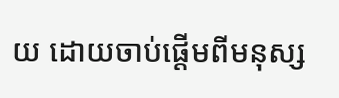យ ដោយចាប់ផ្តើមពីមនុស្ស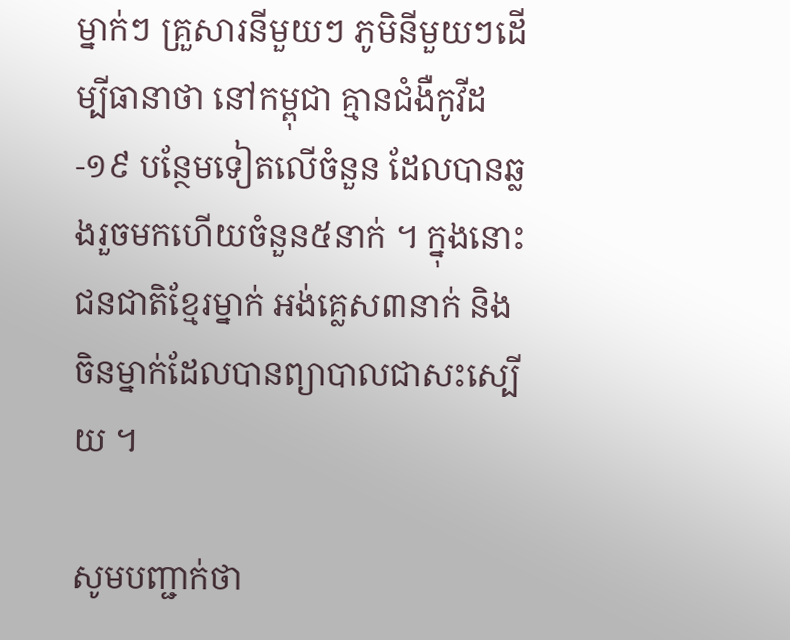ម្នាក់ៗ គ្រួសារនីមួយៗ ភូមិនីមួយៗដើម្បីធានាថា នៅកម្ពុជា គ្មានជំងឺកូវីដ-១៩ បន្ថែមទៀតលើចំនួន ដែលបានឆ្លងរួចមកហើយចំនួន៥នាក់ ។ ក្នុងនោះ ជនជាតិខ្មែរម្នាក់ អង់គ្លេស៣នាក់ និងចិនម្នាក់ដែលបានព្យាបាលជាសះស្បើយ ។

សូមបញ្ជាក់ថា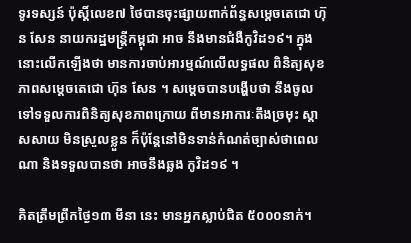ទូរទស្សន៍ ប៉ុស្តិ៍លេខ៧ ថៃបានចុះផ្សាយពាក់ព័ន្ធសម្តេចតេជោ ហ៊ុន សែន នាយករដ្ឋមន្ត្រីកម្ពុជា អាច នឹងមានជំងឺកូវិដ១៩។ ក្នុងនោះលើកឡើងថា មានការចាប់អារម្មណ៍លើលទ្ធផល ពិនិត្យសុខភាពសម្តេចតេជោ ហ៊ុន សែន ។ សម្តេចបានបង្ហើបថា នឹងចូលទៅទទួលការពិនិត្យសុខភាពក្រោយ ពីមានអាការៈតឹងច្រមុះ ស្តាសសាយ មិនស្រួលខ្លួន ក៏ប៉ុន្តែនៅមិនទាន់កំណត់ច្បាស់ថាពេលណា និងទទួលបានថា អាចនឹងឆ្លង កូវិដ១៩ ។

គិតត្រឹមព្រឹកថ្ងៃ១៣ មីនា នេះ មានអ្នកស្លាប់ជិត ៥០០០នាក់។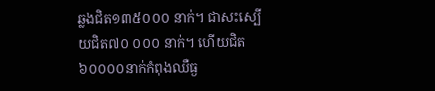ឆ្លងជិត១៣៥០០០ នាក់។ ជាសះស្បើយជិត៧០ ០០០ នាក់។ ហើយជិត៦០០០០នាក់កំពុងឈឺធ្ង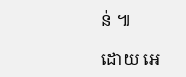ន់ ៕

ដោយ អេ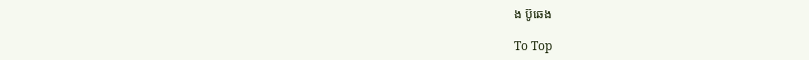ង ប៊ូឆេង

To Top